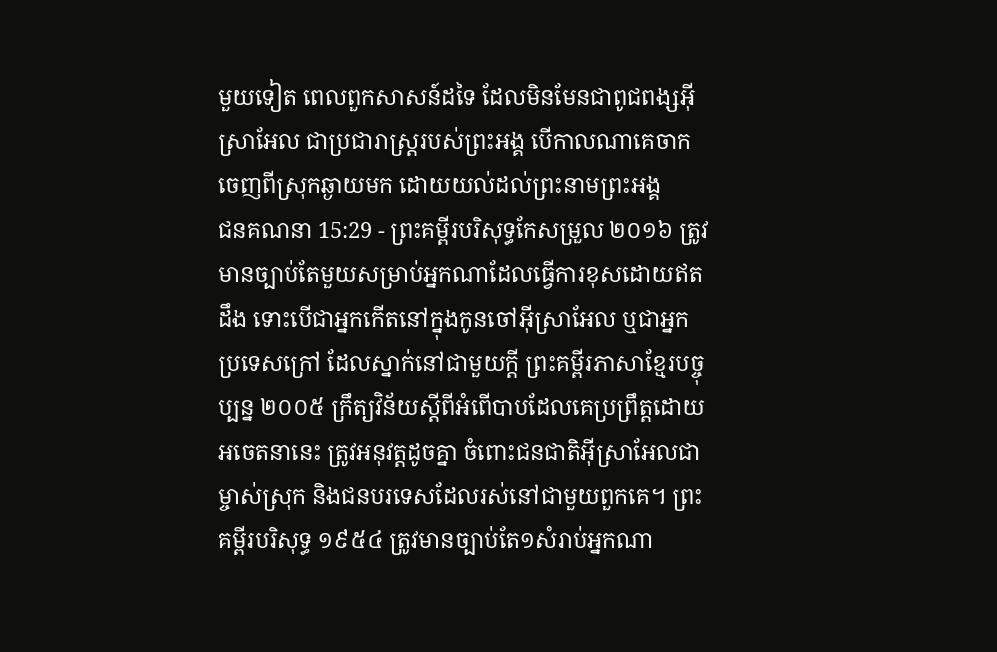មួយទៀត ពេលពួកសាសន៍ដទៃ ដែលមិនមែនជាពូជពង្សអ៊ីស្រាអែល ជាប្រជារាស្ត្ររបស់ព្រះអង្គ បើកាលណាគេចាកចេញពីស្រុកឆ្ងាយមក ដោយយល់ដល់ព្រះនាមព្រះអង្គ
ជនគណនា 15:29 - ព្រះគម្ពីរបរិសុទ្ធកែសម្រួល ២០១៦ ត្រូវមានច្បាប់តែមួយសម្រាប់អ្នកណាដែលធ្វើការខុសដោយឥតដឹង ទោះបើជាអ្នកកើតនៅក្នុងកូនចៅអ៊ីស្រាអែល ឬជាអ្នកប្រទេសក្រៅ ដែលស្នាក់នៅជាមួយក្តី ព្រះគម្ពីរភាសាខ្មែរបច្ចុប្បន្ន ២០០៥ ក្រឹត្យវិន័យស្ដីពីអំពើបាបដែលគេប្រព្រឹត្តដោយអចេតនានេះ ត្រូវអនុវត្តដូចគ្នា ចំពោះជនជាតិអ៊ីស្រាអែលជាម្ចាស់ស្រុក និងជនបរទេសដែលរស់នៅជាមួយពួកគេ។ ព្រះគម្ពីរបរិសុទ្ធ ១៩៥៤ ត្រូវមានច្បាប់តែ១សំរាប់អ្នកណា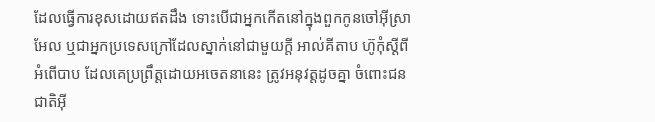ដែលធ្វើការខុសដោយឥតដឹង ទោះបើជាអ្នកកើតនៅក្នុងពួកកូនចៅអ៊ីស្រាអែល ឬជាអ្នកប្រទេសក្រៅដែលស្នាក់នៅជាមួយក្តី អាល់គីតាប ហ៊ូកុំស្តីពីអំពើបាប ដែលគេប្រព្រឹត្តដោយអចេតនានេះ ត្រូវអនុវត្តដូចគ្នា ចំពោះជនជាតិអ៊ី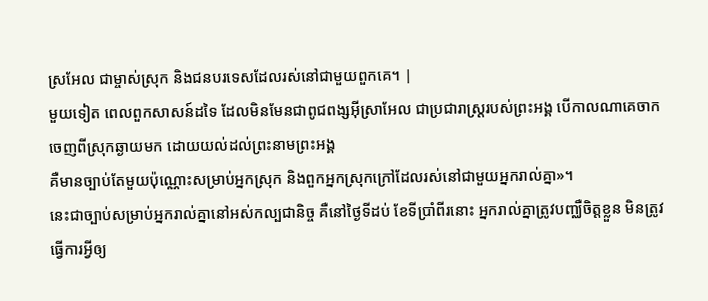ស្រអែល ជាម្ចាស់ស្រុក និងជនបរទេសដែលរស់នៅជាមួយពួកគេ។ |
មួយទៀត ពេលពួកសាសន៍ដទៃ ដែលមិនមែនជាពូជពង្សអ៊ីស្រាអែល ជាប្រជារាស្ត្ររបស់ព្រះអង្គ បើកាលណាគេចាកចេញពីស្រុកឆ្ងាយមក ដោយយល់ដល់ព្រះនាមព្រះអង្គ
គឺមានច្បាប់តែមួយប៉ុណ្ណោះសម្រាប់អ្នកស្រុក និងពួកអ្នកស្រុកក្រៅដែលរស់នៅជាមួយអ្នករាល់គ្នា»។
នេះជាច្បាប់សម្រាប់អ្នករាល់គ្នានៅអស់កល្បជានិច្ច គឺនៅថ្ងៃទីដប់ ខែទីប្រាំពីរនោះ អ្នករាល់គ្នាត្រូវបញ្ឈឺចិត្តខ្លួន មិនត្រូវធ្វើការអ្វីឲ្យ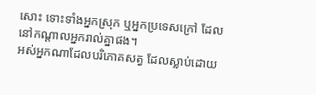សោះ ទោះទាំងអ្នកស្រុក ឬអ្នកប្រទេសក្រៅ ដែលនៅកណ្ដាលអ្នករាល់គ្នាផង។
អស់អ្នកណាដែលបរិភោគសត្វ ដែលស្លាប់ដោយ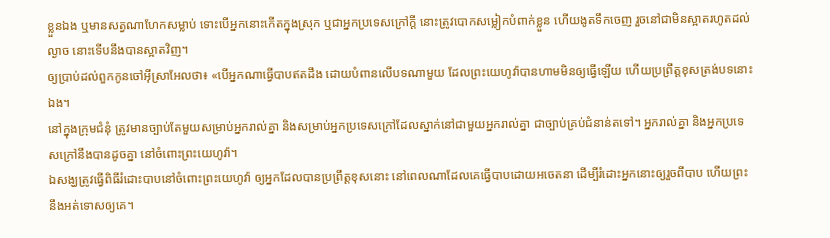ខ្លួនឯង ឬមានសត្វណាហែកសម្លាប់ ទោះបើអ្នកនោះកើតក្នុងស្រុក ឬជាអ្នកប្រទេសក្រៅក្តី នោះត្រូវបោកសម្លៀកបំពាក់ខ្លួន ហើយងូតទឹកចេញ រួចនៅជាមិនស្អាតរហូតដល់ល្ងាច នោះទើបនឹងបានស្អាតវិញ។
ឲ្យប្រាប់ដល់ពួកកូនចៅអ៊ីស្រាអែលថា៖ «បើអ្នកណាធ្វើបាបឥតដឹង ដោយបំពានលើបទណាមួយ ដែលព្រះយេហូវ៉ាបានហាមមិនឲ្យធ្វើឡើយ ហើយប្រព្រឹត្តខុសត្រង់បទនោះឯង។
នៅក្នុងក្រុមជំនុំ ត្រូវមានច្បាប់តែមួយសម្រាប់អ្នករាល់គ្នា និងសម្រាប់អ្នកប្រទេសក្រៅដែលស្នាក់នៅជាមួយអ្នករាល់គ្នា ជាច្បាប់គ្រប់ជំនាន់តទៅ។ អ្នករាល់គ្នា និងអ្នកប្រទេសក្រៅនឹងបានដូចគ្នា នៅចំពោះព្រះយេហូវ៉ា។
ឯសង្ឃត្រូវធ្វើពិធីរំដោះបាបនៅចំពោះព្រះយេហូវ៉ា ឲ្យអ្នកដែលបានប្រព្រឹត្តខុសនោះ នៅពេលណាដែលគេធ្វើបាបដោយអចេតនា ដើម្បីរំដោះអ្នកនោះឲ្យរួចពីបាប ហើយព្រះនឹងអត់ទោសឲ្យគេ។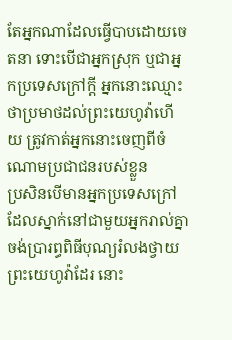តែអ្នកណាដែលធ្វើបាបដោយចេតនា ទោះបើជាអ្នកស្រុក ឬជាអ្នកប្រទេសក្រៅក្តី អ្នកនោះឈ្មោះថាប្រមាថដល់ព្រះយេហូវ៉ាហើយ ត្រូវកាត់អ្នកនោះចេញពីចំណោមប្រជាជនរបស់ខ្លួន
ប្រសិនបើមានអ្នកប្រទេសក្រៅ ដែលស្នាក់នៅជាមួយអ្នករាល់គ្នា ចង់ប្រារព្ធពិធីបុណ្យរំលងថ្វាយព្រះយេហូវ៉ាដែរ នោះ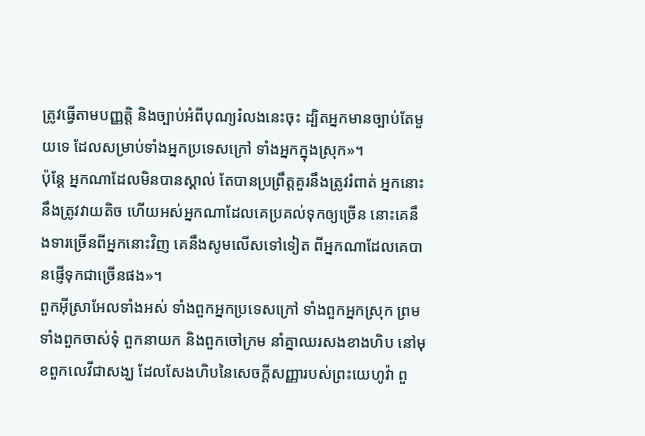ត្រូវធ្វើតាមបញ្ញត្តិ និងច្បាប់អំពីបុណ្យរំលងនេះចុះ ដ្បិតអ្នកមានច្បាប់តែមួយទេ ដែលសម្រាប់ទាំងអ្នកប្រទេសក្រៅ ទាំងអ្នកក្នុងស្រុក»។
ប៉ុន្ដែ អ្នកណាដែលមិនបានស្គាល់ តែបានប្រព្រឹត្តគួរនឹងត្រូវរំពាត់ អ្នកនោះនឹងត្រូវវាយតិច ហើយអស់អ្នកណាដែលគេប្រគល់ទុកឲ្យច្រើន នោះគេនឹងទារច្រើនពីអ្នកនោះវិញ គេនឹងសូមលើសទៅទៀត ពីអ្នកណាដែលគេបានផ្ញើទុកជាច្រើនផង»។
ពួកអ៊ីស្រាអែលទាំងអស់ ទាំងពួកអ្នកប្រទេសក្រៅ ទាំងពួកអ្នកស្រុក ព្រមទាំងពួកចាស់ទុំ ពួកនាយក និងពួកចៅក្រម នាំគ្នាឈរសងខាងហិប នៅមុខពួកលេវីជាសង្ឃ ដែលសែងហិបនៃសេចក្ដីសញ្ញារបស់ព្រះយេហូវ៉ា ពួ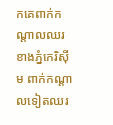កគេពាក់កណ្ដាលឈរខាងភ្នំកេរិស៊ីម ពាក់កណ្ដាលទៀតឈរ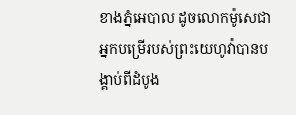ខាងភ្នំអេបាល ដូចលោកម៉ូសេជាអ្នកបម្រើរបស់ព្រះយេហូវ៉ាបានបង្គាប់ពីដំបូង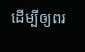ដើម្បីឲ្យពរ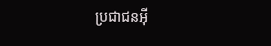ប្រជាជនអ៊ី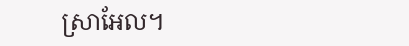ស្រាអែល។